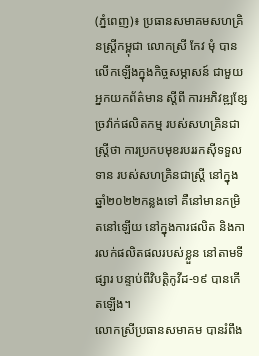(ភ្នំពេញ)៖ ប្រធានសមាគមសហគ្រិនស្រ្តីកម្ពុជា លោកស្រី កែវ មុំ បានលើកឡើងក្នុងកិច្ចសម្ភាសន៍ ជាមួយអ្នកយកព័ត៌មាន ស្តីពី ការអភិវឌ្ឍខ្សែច្រវ៉ាក់ផលិតកម្ម របស់សហគ្រិនជាស្រ្តីថា ការប្រកបមុខរបររកស៊ីទទួលទាន របស់សហគ្រិនជាស្រ្តី នៅក្នុងឆ្នាំ២០២២កន្លងទៅ គឺនៅមានកម្រិតនៅឡើយ នៅក្នុងការផលិត និងការលក់ផលិតផលរបស់ខ្លួន នៅតាមទីផ្សារ បន្ទាប់ពីវិបត្តិកូវីដ-១៩ បានកើតឡើង។
លោកស្រីប្រធានសមាគម បានរំពឹង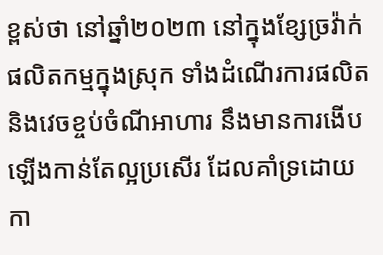ខ្ពស់ថា នៅឆ្នាំ២០២៣ នៅក្នុងខ្សែច្រវ៉ាក់ផលិតកម្មក្នុងស្រុក ទាំងដំណើរការផលិត និងវេចខ្ចប់ចំណីអាហារ នឹងមានការងើបឡើងកាន់តែល្អប្រសើរ ដែលគាំទ្រដោយកា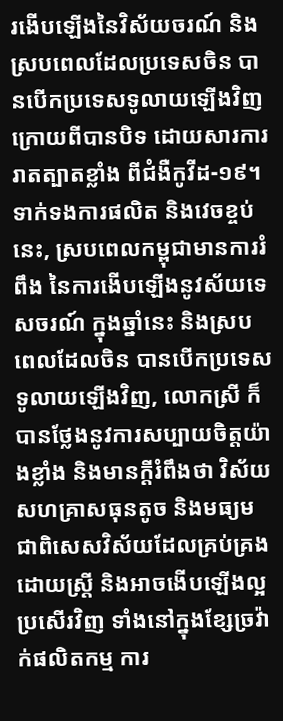រងើបឡើងនៃវិស័យចរណ៍ និងស្របពេលដែលប្រទេសចិន បានបើកប្រទេសទូលាយឡើងវិញ ក្រោយពីបានបិទ ដោយសារការរាតត្បាតខ្លាំង ពីជំងឺកូវីដ-១៩។ ទាក់ទងការផលិត និងវេចខ្ចប់នេះ, ស្របពេលកម្ពុជាមានការរំពឹង នៃការងើបឡើងនូវស័យទេសចរណ៍ ក្នុងឆ្នាំនេះ និងស្របពេលដែលចិន បានបើកប្រទេសទូលាយឡើងវិញ, លោកស្រី ក៏បានថ្លែងនូវការសប្បាយចិត្តយ៉ាងខ្លាំង និងមានក្តីរំពឹងថា វិស័យសហគ្រាសធុនតូច និងមធ្យម ជាពិសេសវិស័យដែលគ្រប់គ្រងដោយស្រ្តី និងអាចងើបឡើងល្អប្រសើរវិញ ទាំងនៅក្នុងខ្សែច្រវ៉ាក់ផលិតកម្ម ការ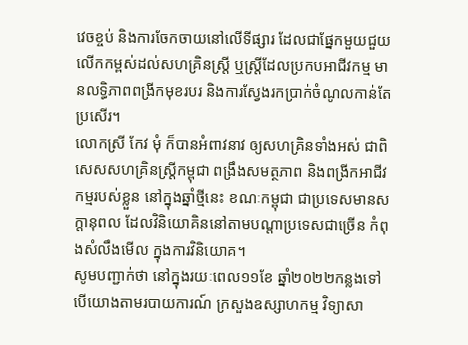វេចខ្ចប់ និងការចែកចាយនៅលើទីផ្សារ ដែលជាផ្នែកមួយជួយលើកកម្ពស់ដល់សហគ្រិនស្រ្តី ឬស្រ្តីដែលប្រកបអាជីវកម្ម មានលទ្ធិភាពពង្រីកមុខរបរ និងការស្វែងរកប្រាក់ចំណូលកាន់តែប្រសើរ។
លោកស្រី កែវ មុំ ក៏បានអំពាវនាវ ឲ្យសហគ្រិនទាំងអស់ ជាពិសេសសហគ្រិនស្ត្រីកម្ពុជា ពង្រឹងសមត្ថភាព និងពង្រីកអាជីវកម្មរបស់ខ្លួន នៅក្នុងឆ្នាំថ្មីនេះ ខណៈកម្ពុជា ជាប្រទេសមានសក្តានុពល ដែលវិនិយោគិននៅតាមបណ្តាប្រទេសជាច្រើន កំពុងសំលឹងមើល ក្នុងការវិនិយោគ។
សូមបញ្ជាក់ថា នៅក្នុងរយៈពេល១១ខែ ឆ្នាំ២០២២កន្លងទៅ បើយោងតាមរបាយការណ៍ ក្រសួងឧស្សាហកម្ម វិទ្យាសា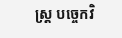ស្ត្រ បច្ចេកវិ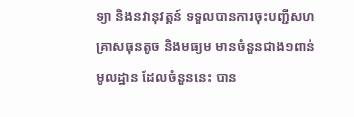ទ្យា និងនវានុវត្តន៍ ទទួលបានការចុះបញ្ជីសហគ្រាសធុនតូច និងមធ្យម មានចំនួនជាង១ពាន់មូលដ្ឋាន ដែលចំនួននេះ បាន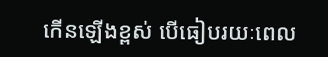កើនឡើងខ្ពស់ បើធៀបរយៈពេល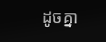ដូចគ្នា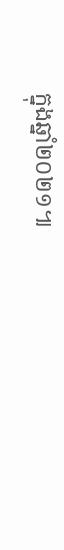ក្នុងឆ្នាំ២០២១៕